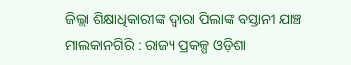ଜିଲ୍ଲା ଶିକ୍ଷାଧିକାରୀଙ୍କ ଦ୍ୱାରା ପିଲାଙ୍କ ବସ୍ତାନୀ ଯାଞ୍ଚ
ମାଲକାନଗିରି : ରାଜ୍ୟ ପ୍ରକଳ୍ପ ଓଡ଼ିଶା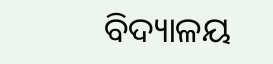ବିଦ୍ୟାଳୟ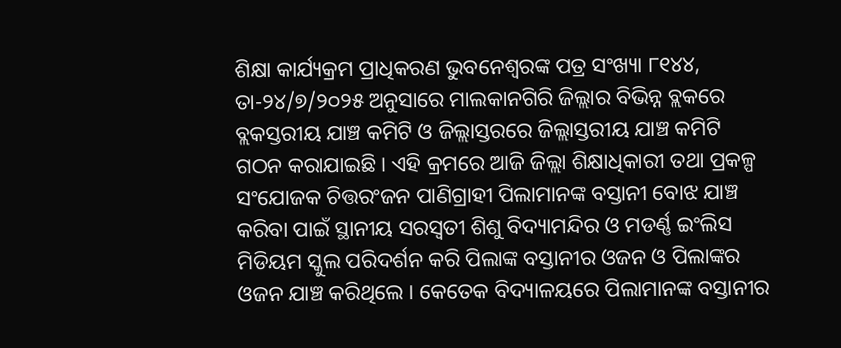ଶିକ୍ଷା କାର୍ଯ୍ୟକ୍ରମ ପ୍ରାଧିକରଣ ଭୁବନେଶ୍ୱରଙ୍କ ପତ୍ର ସଂଖ୍ୟା ୮୧୪୪, ତା-୨୪/୭/୨୦୨୫ ଅନୁସାରେ ମାଲକାନଗିରି ଜିଲ୍ଲାର ବିଭିନ୍ନ ବ୍ଲକରେ ବ୍ଲକସ୍ତରୀୟ ଯାଞ୍ଚ କମିଟି ଓ ଜିଲ୍ଲାସ୍ତରରେ ଜିଲ୍ଲାସ୍ତରୀୟ ଯାଞ୍ଚ କମିଟି ଗଠନ କରାଯାଇଛି । ଏହି କ୍ରମରେ ଆଜି ଜିଲ୍ଲା ଶିକ୍ଷାଧିକାରୀ ତଥା ପ୍ରକଳ୍ପ ସଂଯୋଜକ ଚିତ୍ତରଂଜନ ପାଣିଗ୍ରାହୀ ପିଲାମାନଙ୍କ ବସ୍ତାନୀ ବୋଝ ଯାଞ୍ଚ କରିବା ପାଇଁ ସ୍ଥାନୀୟ ସରସ୍ୱତୀ ଶିଶୁ ବିଦ୍ୟାମନ୍ଦିର ଓ ମଡର୍ଣ୍ଣ ଇଂଲିସ ମିଡିୟମ ସ୍କୁଲ ପରିଦର୍ଶନ କରି ପିଲାଙ୍କ ବସ୍ତାନୀର ଓଜନ ଓ ପିଲାଙ୍କର ଓଜନ ଯାଞ୍ଚ କରିଥିଲେ । କେତେକ ବିଦ୍ୟାଳୟରେ ପିଲାମାନଙ୍କ ବସ୍ତାନୀର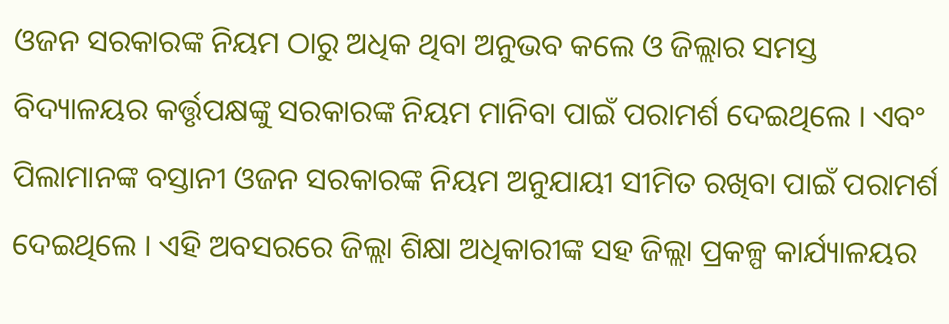ଓଜନ ସରକାରଙ୍କ ନିୟମ ଠାରୁ ଅଧିକ ଥିବା ଅନୁଭବ କଲେ ଓ ଜିଲ୍ଲାର ସମସ୍ତ ବିଦ୍ୟାଳୟର କର୍ତ୍ତୃପକ୍ଷଙ୍କୁ ସରକାରଙ୍କ ନିୟମ ମାନିବା ପାଇଁ ପରାମର୍ଶ ଦେଇଥିଲେ । ଏବଂ ପିଲାମାନଙ୍କ ବସ୍ତାନୀ ଓଜନ ସରକାରଙ୍କ ନିୟମ ଅନୁଯାୟୀ ସୀମିତ ରଖିବା ପାଇଁ ପରାମର୍ଶ ଦେଇଥିଲେ । ଏହି ଅବସରରେ ଜିଲ୍ଲା ଶିକ୍ଷା ଅଧିକାରୀଙ୍କ ସହ ଜିଲ୍ଲା ପ୍ରକଳ୍ପ କାର୍ଯ୍ୟାଳୟର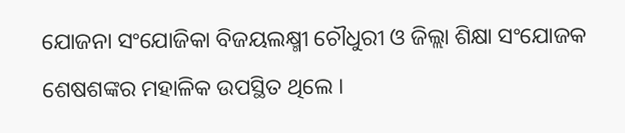ଯୋଜନା ସଂଯୋଜିକା ବିଜୟଲକ୍ଷ୍ମୀ ଚୌଧୁରୀ ଓ ଜିଲ୍ଲା ଶିକ୍ଷା ସଂଯୋଜକ ଶେଷଶଙ୍କର ମହାଳିକ ଉପସ୍ଥିତ ଥିଲେ ।